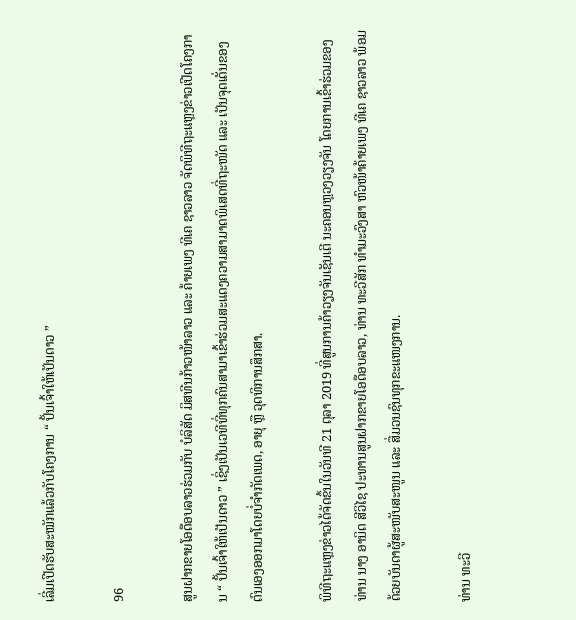ເລີ່ມເປີດຮັບສະໝັກແລ້ວກັບໂຄງການ “ ປັ້ນເຈົ້າໃຫ້ເປັນດາວ ”

96

ສູນຝາກຂາຍໂອດ໊ອບລາວຮ່ວມກັບ ບໍລິສັດ ມິສທີນກ້າວໜ້າລາວ ແລະ ຄ້າຍເພງ ທີເຄ ຊາວລາວ ຈັດພິທີຖະແຫຼງຂ່າວເປີດໂຄງການ “ ປັ້ນເຈົ້າໃຫ້ເປັນດາວ ” ເຊິ່ງເປັນເວທີທີ່ທຸກຄົນສາມາເຂົ້າຮ່ວມສະແດງຄວາມສາມາດພິເສດທີ່ຖະໜັດ ແລະ ເປັນຈຸດເດັ່ນຂອງຕົນເອງອອກມາໂດຍບໍ່ຈໍາກັດເພດ, ອາຍຸ ຫຼື ວຸດທິການສຶກສາ.

ພິທີຖະແຫຼງຂ່າວໄດ້ຈັດຂຶ້ນໃນວັນທີ 21 ຕຸລາ 2019 ທີ່ສູນການຄ້າວຽງຈັນເຊັນເຕີ ນະຄອນຫຼວງວຽງຈັນ ໂດຍການເຂົ້າຮ່ວມຂອງ ທ່ານ ນາງ ອານິດ ສີວິໄຊ ປະທານສູນຝາກຂາຍໂອດ໊ອບລາວ, ທ່ານ ທະວີສັກ ທໍາມະວົງສາ ຫົວໜ້າຄ້າຍເພງ ທີເຄ ຊາວລາວ ພ້ອມດ້ວຍບັນດາຜູ້ສະໜັບສະໜູນ ແລະ ສື່ມວນຊົນທຸກຂະແໜງການ.

ທ່ານ ທະວີ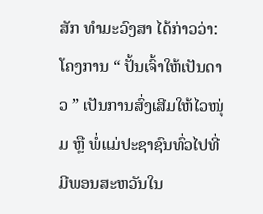ສັກ ທໍາມະວົງສາ ໄດ້ກ່າວວ່າ: ໂຄງການ “ ປັ້ນເຈົ້າໃຫ້ເປັນດາວ ” ເປັນການສົ່ງເສີມໃຫ້ໄວໜຸ່ມ ຫຼື ພໍ່ແມ່ປະຊາຊົນທົ່ວໄປທີ່ມີພອນສະຫວັນໃນ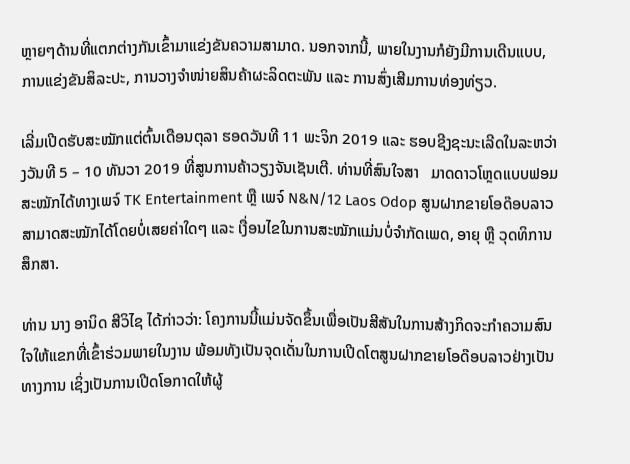ຫຼາຍໆດ້ານທີ່ແຕກຕ່າງກັນເຂົ້າມາແຂ່ງຂັນຄວາມສາມາດ. ນອກຈາກນີ້, ພາຍໃນງານກໍຍັງມີການເດີນແບບ, ການແຂ່ງຂັນສິລະປະ, ການວາງຈໍາໜ່າຍສິນຄ້າຜະລິດຕະພັນ ແລະ ການສົ່ງເສີມການທ່ອງທ່ຽວ.

ເລີ່ມເປີດຮັບສະໝັກແຕ່ຕົ້ນເດືອນຕຸລາ ຮອດວັນທີ 11 ພະຈິກ 2019 ແລະ ຮອບຊີງຊະນະເລີດໃນລະຫວ່າງວັນທີ 5 – 10 ທັນວາ 2019 ທີ່ສູນການຄ້າວຽງຈັນເຊັນເຕີ. ທ່ານທີ່ສົນໃຈສາ   ມາດດາວໂຫຼດແບບຟອມສະໝັກໄດ້ທາງເພຈ໌ TK Entertainment ຫຼື ເພຈ໌ N&N/12 Laos Odop ສູນຝາກຂາຍໂອດ໊ອບລາວ ສາມາດສະໝັກໄດ້ໂດຍບໍ່ເສຍຄ່າໃດໆ ແລະ ເງື່ອນໄຂໃນການສະໝັກແມ່ນບໍ່ຈໍາກັດເພດ, ອາຍຸ ຫຼື ວຸດທິການສຶກສາ.

ທ່ານ ນາງ ອານິດ ສີວິໄຊ ໄດ້ກ່າວວ່າ: ໂຄງການນີ້ແມ່ນຈັດຂຶ້ນເພື່ອເປັນສີສັນໃນການສ້າງກິດຈະກໍາຄວາມສົນໃຈໃຫ້ແຂກທີ່ເຂົ້າຮ່ວມພາຍໃນງານ ພ້ອມທັງເປັນຈຸດເດັ່ນໃນການເປີດໂຕສູນຝາກຂາຍໂອດ໊ອບລາວຢ່າງເປັນທາງການ ເຊິ່ງເປັນການເປີດໂອກາດໃຫ້ຜູ້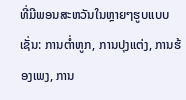ທີ່ມີພອນສະຫວັນໃນຫຼາຍໆຮູບແບບ ເຊັ່ນ: ການຕໍ່າຫູກ, ການປຸງແຕ່ງ, ການຮ້ອງເພງ, ການ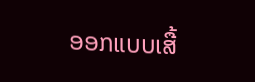ອອກແບບເສື້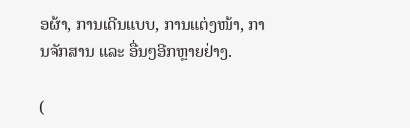ອຜ້າ, ການເດີນແບບ, ການແຕ່ງໜ້າ, ການຈັກສານ ແລະ ອື່ນໆອີກຫຼາຍຢ່າງ.

(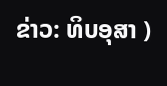ຂ່າວ: ທິບອຸສາ )